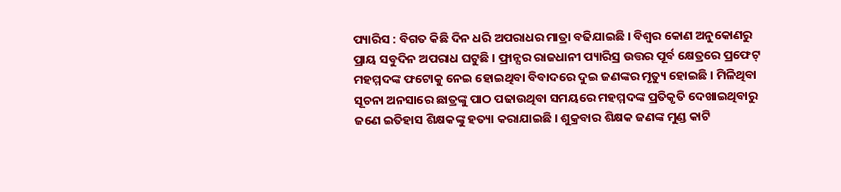ପ୍ୟାରିସ : ବିଗତ କିଛି ଦିନ ଧରି ଅପରାଧର ମାତ୍ରା ବଢିଯାଇଛି । ବିଶ୍ବର କୋଣ ଅନୁକୋଣରୁ ପ୍ରାୟ ସବୁଦିନ ଅପରାଧ ଘଟୁଛି । ଫ୍ରାନ୍ସର ରାଜଧାନୀ ପ୍ୟାରିସ୍ର ଉତ୍ତର ପୂର୍ବ କ୍ଷେତ୍ରରେ ପ୍ରଫେଟ୍ ମହମ୍ମଦଙ୍କ ଫଟୋକୁ ନେଇ ହୋଇଥିବା ବିବାଦରେ ଦୁଇ ଜଣଙ୍କର ମୃତ୍ୟୁ ହୋଇଛି । ମିଳିଥିବା ସୂଚନା ଅନସାରେ ଛାତ୍ରଙ୍କୁ ପାଠ ପଢାଉଥିବା ସମୟରେ ମହମ୍ମଦଙ୍କ ପ୍ରତିକୃତି ଦେଖାଇଥିବାରୁ ଜଣେ ଇତିହାସ ଶିକ୍ଷକଙ୍କୁ ହତ୍ୟା କରାଯାଇଛି । ଶୁକ୍ରବାର ଶିକ୍ଷକ ଜଣଙ୍କ ମୁଣ୍ଡ କାଟି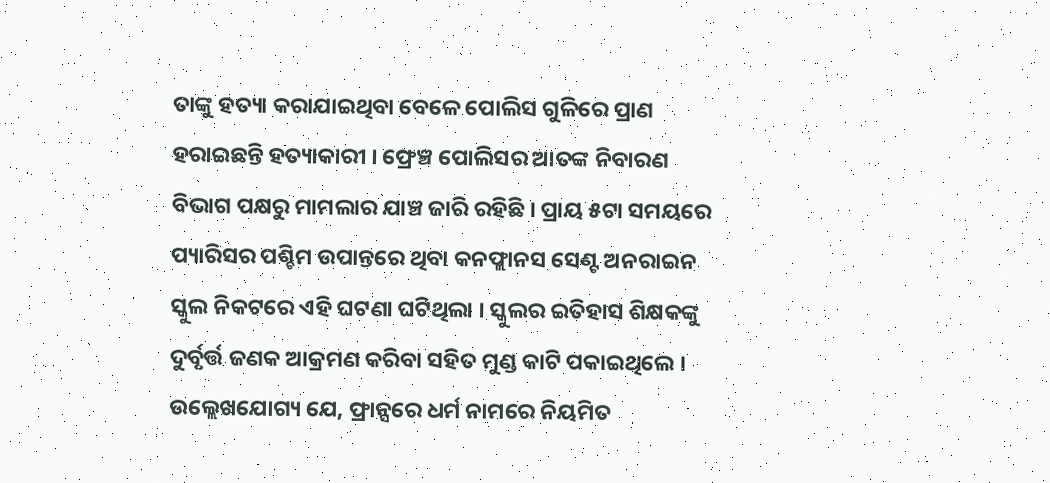ତାଙ୍କୁ ହତ୍ୟା କରାଯାଇଥିବା ବେଳେ ପୋଲିସ ଗୁଳିରେ ପ୍ରାଣ ହରାଇଛନ୍ତି ହତ୍ୟାକାରୀ । ଫ୍ରେଞ୍ଚ ପୋଲିସର ଆତଙ୍କ ନିବାରଣ ବିଭାଗ ପକ୍ଷରୁ ମାମଲାର ଯାଞ୍ଚ ଜାରି ରହିଛି । ପ୍ରାୟ ୫ଟା ସମୟରେ ପ୍ୟାରିସର ପଶ୍ଚିମ ଉପାନ୍ତରେ ଥିବା କନଫ୍ଲାନସ ସେଣ୍ଟ ଅନରାଇନ ସ୍କୁଲ ନିକଟରେ ଏହି ଘଟଣା ଘଟିଥିଲା । ସ୍କୁଲର ଇତିହାସ ଶିକ୍ଷକଙ୍କୁ ଦୁର୍ବୃର୍ତ୍ତ ଜଣକ ଆକ୍ରମଣ କରିବା ସହିତ ମୁଣ୍ଡ କାଟି ପକାଇଥିଲେ । ଉଲ୍ଲେଖଯୋଗ୍ୟ ଯେ, ଫ୍ରାନ୍ସରେ ଧର୍ମ ନାମରେ ନିୟମିତ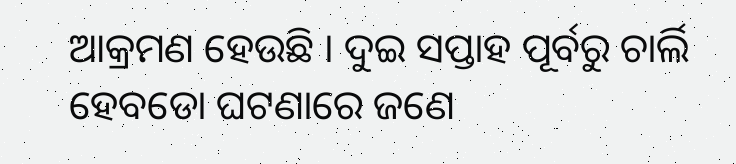ଆକ୍ରମଣ ହେଉଛି । ଦୁଇ ସପ୍ତାହ ପୂର୍ବରୁ ଚାର୍ଲି ହେବଡୋ ଘଟଣାରେ ଜଣେ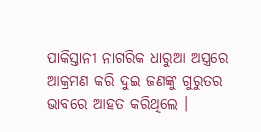ପାକିସ୍ତାନୀ ନାଗରିକ ଧାରୁଆ ଅସ୍ତ୍ରରେ ଆକ୍ରମଣ କରି ଦୁଇ ଜଣଙ୍କୁ ଗୁରୁତର ଭାବରେ ଆହତ କରିଥିଲେ ।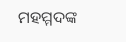ମହମ୍ମଦଙ୍କ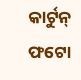କାର୍ଟୁନ୍ ଫଟୋ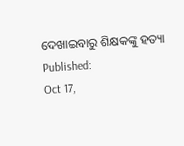ଦେଖାଇବାରୁ ଶିକ୍ଷକଙ୍କୁ ହତ୍ୟା
Published:
Oct 17,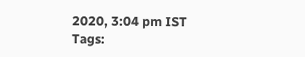2020, 3:04 pm IST
Tags: